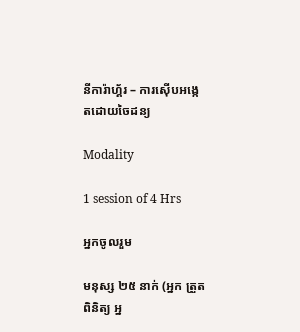នីការ៉ាហ្គ័រ – ការស៊ើបអង្កេតដោយចៃដន្យ

Modality

1 session of 4 Hrs

អ្នកចូលរួម

មនុស្ស ២៥ នាក់ (អ្នក ត្រួត ពិនិត្យ អ្ន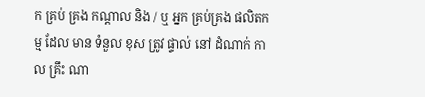ក គ្រប់ គ្រង កណ្តាល និង / ឬ អ្នក គ្រប់គ្រង ផលិតកម្ម ដែល មាន ទំនួល ខុស ត្រូវ ផ្ទាល់ នៅ ដំណាក់ កាល គ្រឹះ ណា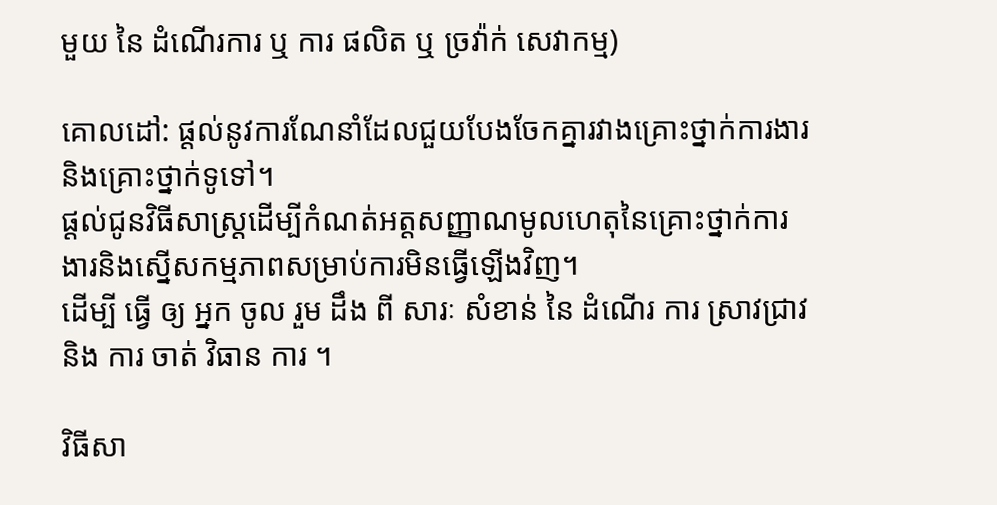មួយ នៃ ដំណើរការ ឬ ការ ផលិត ឬ ច្រវ៉ាក់ សេវាកម្ម)

គោលដៅ: ផ្តល់នូវការណែនាំដែលជួយបែងចែកគ្នារវាងគ្រោះថ្នាក់ការងារ និងគ្រោះថ្នាក់ទូទៅ។
ផ្តល់ជូនវិធីសាស្ដ្រដើម្បីកំណត់អត្តសញ្ញាណមូលហេតុនៃគ្រោះថ្នាក់ការងារនិងស្នើសកម្មភាពសម្រាប់ការមិនធ្វើឡើងវិញ។
ដើម្បី ធ្វើ ឲ្យ អ្នក ចូល រួម ដឹង ពី សារៈ សំខាន់ នៃ ដំណើរ ការ ស្រាវជ្រាវ និង ការ ចាត់ វិធាន ការ ។

វិធីសា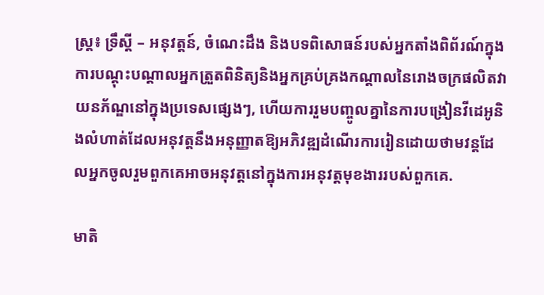ស្រ្ត៖ ទ្រឹស្ដី – អនុវត្តន៍, ចំណេះដឹង និងបទពិសោធន៍របស់អ្នកតាំងពិព័រណ៍ក្នុងការបណ្តុះបណ្តាលអ្នកត្រួតពិនិត្យនិងអ្នកគ្រប់គ្រងកណ្តាលនៃរោងចក្រផលិតវាយនភ័ណ្ឌនៅក្នុងប្រទេសផ្សេងៗ, ហើយការរួមបញ្ចូលគ្នានៃការបង្រៀនវីដេអូនិងលំហាត់ដែលអនុវត្តនឹងអនុញ្ញាតឱ្យអភិវឌ្ឍដំណើរការរៀនដោយថាមវន្តដែលអ្នកចូលរួមពួកគេអាចអនុវត្តនៅក្នុងការអនុវត្តមុខងាររបស់ពួកគេ.

មាតិ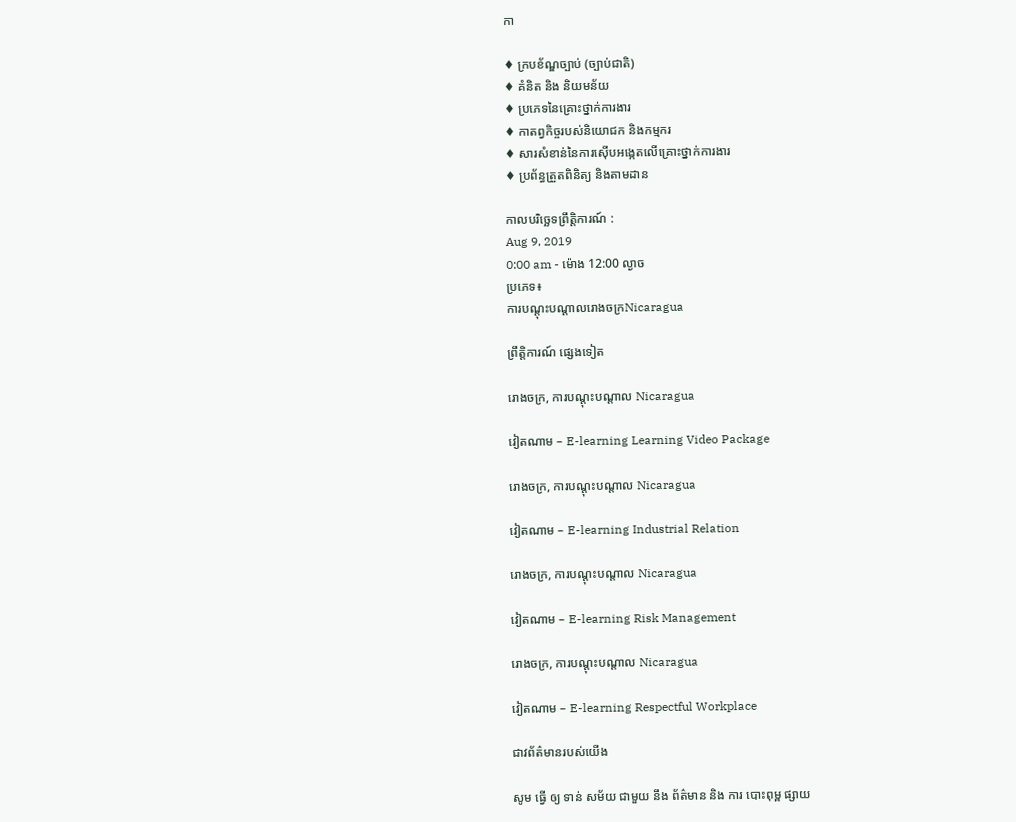កា

♦ ក្របខ័ណ្ឌច្បាប់ (ច្បាប់ជាតិ)
♦ គំនិត និង និយមន័យ
♦ ប្រភេទនៃគ្រោះថ្នាក់ការងារ
♦ កាតព្វកិច្ចរបស់និយោជក និងកម្មករ
♦ សារសំខាន់នៃការស៊ើបអង្កេតលើគ្រោះថ្នាក់ការងារ
♦ ប្រព័ន្ធត្រួតពិនិត្យ និងតាមដាន

កាលបរិច្ឆេទព្រឹត្តិការណ៍ :
Aug 9, 2019
0:00 am - ម៉ោង 12:00 ល្ងាច
ប្រភេទ៖
ការបណ្តុះបណ្តាលរោងចក្រNicaragua

ព្រឹត្តិការណ៍ ផ្សេងទៀត

រោងចក្រ, ការបណ្តុះបណ្តាល Nicaragua

វៀតណាម – E-learning Learning Video Package

រោងចក្រ, ការបណ្តុះបណ្តាល Nicaragua

វៀតណាម – E-learning Industrial Relation

រោងចក្រ, ការបណ្តុះបណ្តាល Nicaragua

វៀតណាម – E-learning Risk Management

រោងចក្រ, ការបណ្តុះបណ្តាល Nicaragua

វៀតណាម – E-learning Respectful Workplace

ជាវព័ត៌មានរបស់យើង

សូម ធ្វើ ឲ្យ ទាន់ សម័យ ជាមួយ នឹង ព័ត៌មាន និង ការ បោះពុម្ព ផ្សាយ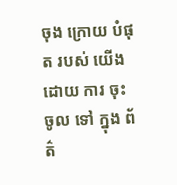ចុង ក្រោយ បំផុត របស់ យើង ដោយ ការ ចុះ ចូល ទៅ ក្នុង ព័ត៌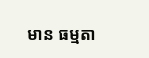មាន ធម្មតា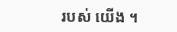របស់ យើង ។